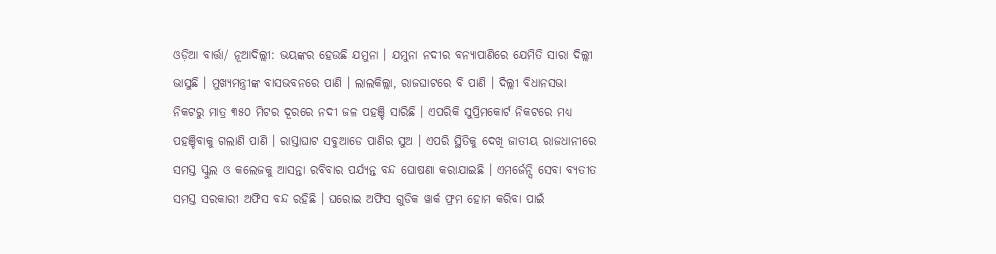ଓଡ଼ିଆ ବାର୍ତ୍ତା/ ନୂଆଦିଲ୍ଲୀ: ଭୟଙ୍କର ହେଉଛି ଯମୁନା । ଯମୁନା ନଦୀର ବନ୍ୟାପାଣିରେ ଯେମିତି ସାରା ଦିଲ୍ଲୀ ଭାସୁଛି । ମୁଖ୍ୟମନ୍ତ୍ରୀଙ୍କ ବାସଭବନରେ ପାଣି । ଲାଲକିଲ୍ଲା, ରାଜଘାଟରେ ବି ପାଣି । ଦିଲ୍ଲୀ ବିଧାନସଭା ନିକଟରୁ ମାତ୍ର ୩୫୦ ମିଟର ଦୂରରେ ନଦୀ ଜଳ ପହଞ୍ଚି ସାରିଛି । ଏପରିକି ସୁପ୍ରିମକୋର୍ଟ ନିକଟରେ ମଧ୍ୟ ପହଞ୍ଚିବାକୁ ଗଲାଣି ପାଣି । ରାସ୍ତାଘାଟ ସବୁଆଡେ ପାଣିର ସୁଅ । ଏପରି ସ୍ଥିତିକୁ ଦେଖି ଜାତୀୟ ରାଜଧାନୀରେ ସମସ୍ତ ସ୍କୁଲ ଓ କଲେଜକୁ ଆସନ୍ତା ରବିବାର ପର୍ଯ୍ୟନ୍ତ ବନ୍ଦ ଘୋଷଣା କରାଯାଇଛି । ଏମର୍ଜେନ୍ସି ସେବା ବ୍ୟତୀତ ସମସ୍ତ ସରକାରୀ ଅଫିସ ବନ୍ଦ ରହିଛି । ଘରୋଇ ଅଫିସ ଗୁଡିକ ୱାର୍କ ଫ୍ରମ ହୋମ କରିବା ପାଇଁ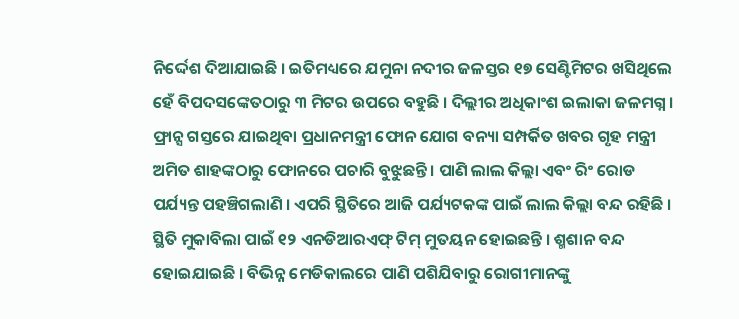ନିର୍ଦ୍ଦେଶ ଦିଆଯାଇଛି । ଇତିମଧ୍ୟରେ ଯମୁନା ନଦୀର ଜଳସ୍ତର ୧୭ ସେଣ୍ଟିମିଟର ଖସିଥିଲେ ହେଁ ବିପଦସଙ୍କେତଠାରୁ ୩ ମିଟର ଉପରେ ବହୁଛି । ଦିଲ୍ଲୀର ଅଧିକାଂଶ ଇଲାକା ଜଳମଗ୍ନ । ଫ୍ରାନ୍ସ ଗସ୍ତରେ ଯାଇଥିବା ପ୍ରଧାନମନ୍ତ୍ରୀ ଫୋନ ଯୋଗ ବନ୍ୟା ସମ୍ପର୍କିତ ଖବର ଗୃହ ମନ୍ତ୍ରୀ ଅମିତ ଶାହଙ୍କଠାରୁ ଫୋନରେ ପଚାରି ବୁଝୁଛନ୍ତି । ପାଣି ଲାଲ କିଲ୍ଲା ଏବଂ ରିଂ ରୋଡ ପର୍ଯ୍ୟନ୍ତ ପହଞ୍ଚିଗଲାଣି । ଏପରି ସ୍ଥିତିରେ ଆଜି ପର୍ଯ୍ୟଟକଙ୍କ ପାଇଁ ଲାଲ କିଲ୍ଲା ବନ୍ଦ ରହିଛି । ସ୍ଥିତି ମୁକାବିଲା ପାଇଁ ୧୨ ଏନଡିଆରଏଫ୍ ଟିମ୍ ମୁତୟନ ହୋଇଛନ୍ତି । ଶ୍ମଶାନ ବନ୍ଦ ହୋଇଯାଇଛି । ବିଭିନ୍ନ ମେଡିକାଲରେ ପାଣି ପଶିଯିବାରୁ ରୋଗୀମାନଙ୍କୁ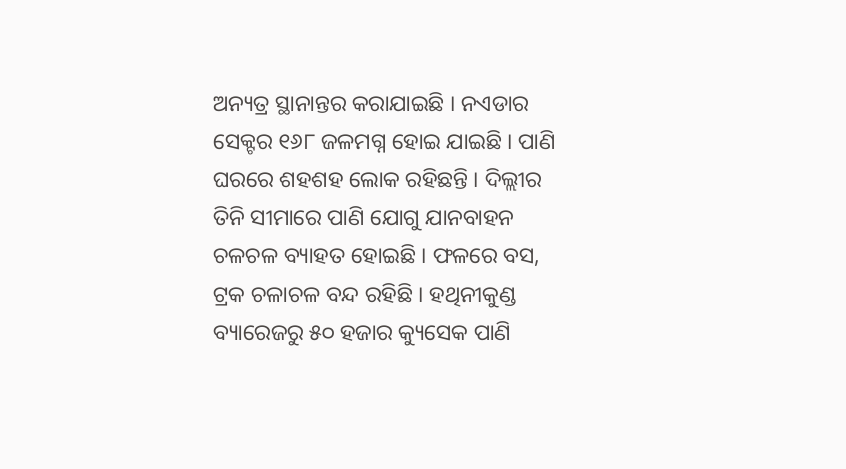ଅନ୍ୟତ୍ର ସ୍ଥାନାନ୍ତର କରାଯାଇଛି । ନଏଡାର ସେକ୍ଟର ୧୬୮ ଜଳମଗ୍ନ ହୋଇ ଯାଇଛି । ପାଣି ଘରରେ ଶହଶହ ଲୋକ ରହିଛନ୍ତି । ଦିଲ୍ଲୀର ତିନି ସୀମାରେ ପାଣି ଯୋଗୁ ଯାନବାହନ ଚଳଚଳ ବ୍ୟାହତ ହୋଇଛି । ଫଳରେ ବସ, ଟ୍ରକ ଚଳାଚଳ ବନ୍ଦ ରହିଛି । ହଥିନୀକୁଣ୍ଡ ବ୍ୟାରେଜରୁ ୫୦ ହଜାର କ୍ୟୁସେକ ପାଣି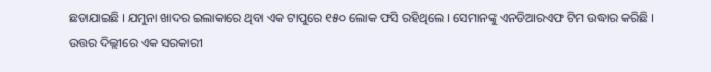ଛଡାଯାଇଛି । ଯମୁନା ଖାଦର ଇଲାକାରେ ଥିବା ଏକ ଟାପୁରେ ୧୫୦ ଲୋକ ଫସି ରହିଥିଲେ । ସେମାନଙ୍କୁ ଏନଡିଆରଏଫ ଟିମ ଉଦ୍ଧାର କରିଛି । ଉତ୍ତର ଦିଲ୍ଲୀରେ ଏକ ସରକାରୀ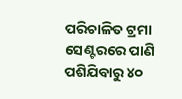ପରିଚାଳିତ ଟ୍ରମା ସେଣ୍ଟରରେ ପାଣି ପଶିଯିବାରୁ ୪୦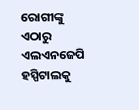ରୋଗୀଙ୍କୁ ଏଠାରୁ ଏଲଏନଜେପି ହସ୍ପିଟାଲକୁ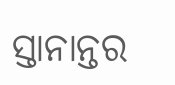ସ୍ତାନାନ୍ତର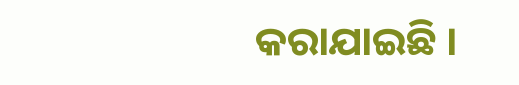କରାଯାଇଛି ।